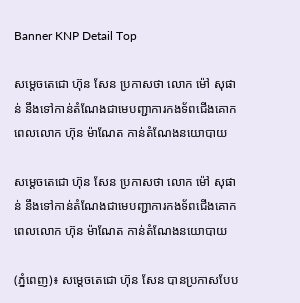Banner KNP Detail Top

សម្តេចតេជោ ហ៊ុន សែន ប្រកាសថា លោក ម៉ៅ សុផាន់ នឹងទៅកាន់តំណែងជាមេបញ្ជាការកងទ័ពជើងគោក ពេលលោក ហ៊ុន ម៉ាណែត កាន់តំណែងនយោបាយ

សម្តេចតេជោ ហ៊ុន សែន ប្រកាសថា លោក ម៉ៅ សុផាន់ នឹងទៅកាន់តំណែងជាមេបញ្ជាការកងទ័ពជើងគោក ពេលលោក ហ៊ុន ម៉ាណែត កាន់តំណែងនយោបាយ

(ភ្នំពេញ)៖ សម្តេចតេជោ ហ៊ុន សែន បានប្រកាសបែប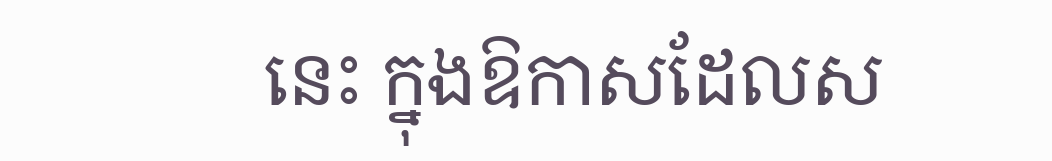នេះ ក្នុងឱកាសដែលស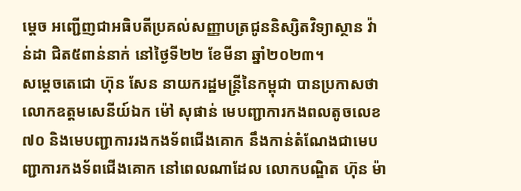ម្តេច អញ្ជើញជាអធិបតីប្រគល់សញ្ញាបត្រជូននិស្សិតវិទ្យាស្ថាន វ៉ាន់ដា ជិត៥ពាន់នាក់ នៅថ្ងៃទី២២ ខែមីនា ឆ្នាំ២០២៣។
សម្តេចតេជោ ហ៊ុន សែន នាយករដ្ឋមន្ត្រីនៃកម្ពុជា បានប្រកាសថា លោកឧត្តមសេនីយ៍ឯក ម៉ៅ សុផាន់ មេបញ្ជាការកងពលតូចលេខ៧០ និងមេបញ្ជាការរងកងទ័ពជើងគោក នឹងកាន់តំណែងជាមេបញ្ជាការកងទ័ពជើងគោក នៅពេលណាដែល លោកបណ្ឌិត ហ៊ុន ម៉ា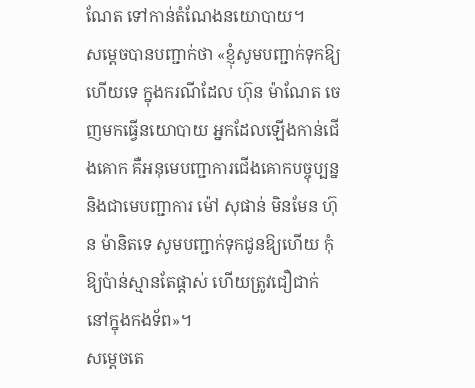ណែត ទៅកាន់តំណែងនយោបាយ។
សម្តេចបានបញ្ជាក់ថា «ខ្ញុំសូមបញ្ជាក់ទុកឱ្យហើយទេ ក្នុងករណីដែល ហ៊ុន ម៉ាណែត ចេញមកធ្វើនយោបាយ អ្នកដែលឡើងកាន់ជើងគោក គឺអនុមេបញ្ជាការជើងគោកបច្ចុប្បន្ន និងជាមេបញ្ជាការ ម៉ៅ សុផាន់ មិនមែន ហ៊ុន ម៉ានិតទេ សូមបញ្ជាក់ទុកជូនឱ្យហើយ កុំឱ្យប៉ាន់ស្មានតែផ្តាស់ ហើយត្រូវជឿជាក់នៅក្នុងកងទ័ព»។
សម្តេចតេ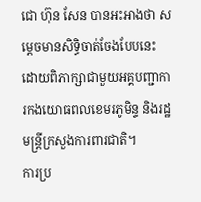ជោ ហ៊ុន សែន បានអះអាងថា សម្តេចមានសិទ្ធិចាត់ចែងបែបនេះ ដោយពិភាក្សាជាមួយអគ្គបញ្ជាការកងយោធពលខេមរភូមិន្ទ និងរដ្ឋមន្ត្រីក្រសួងការពារជាតិ។
ការប្រ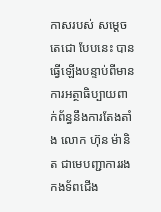កាសរបស់ សម្តេចតេជោ បែបនេះ បានធ្វើឡើងបន្ទាប់ពីមានការអត្ថាធិប្បាយពាក់ព័ន្ធនឹងការតែងតាំង លោក ហ៊ុន ម៉ានិត ជាមេបញ្ជាការរងកងទ័ពជើង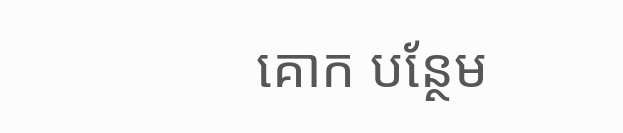គោក បន្ថែម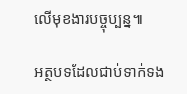លើមុខងារបច្ចុប្បន្ន៕

អត្ថបទដែលជាប់ទាក់ទង